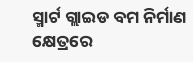ସ୍ମାର୍ଟ ଗ୍ଲାଇଡ ବମ ନିର୍ମାଣ କ୍ଷେତ୍ରରେ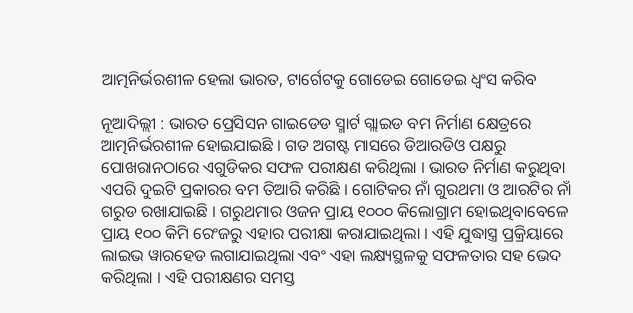ଆତ୍ମନିର୍ଭରଶୀଳ ହେଲା ଭାରତ, ଟାର୍ଗେଟକୁ ଗୋଡେଇ ଗୋଡେଇ ଧ୍ୱଂସ କରିବ

ନୂଆଦିଲ୍ଲୀ : ଭାରତ ପ୍ରେସିସନ ଗାଇଡେଡ ସ୍ମାର୍ଟ ଗ୍ଲାଇଡ ବମ ନିର୍ମାଣ କ୍ଷେତ୍ରରେ ଆତ୍ମନିର୍ଭରଶୀଳ ହୋଇଯାଇଛି । ଗତ ଅଗଷ୍ଟ ମାସରେ ଡିଆରଡିଓ ପକ୍ଷରୁ ପୋଖରାନଠାରେ ଏଗୁଡିକର ସଫଳ ପରୀକ୍ଷଣ କରିଥିଲା । ଭାରତ ନିର୍ମାଣ କରୁଥିବା ଏପରି ଦୁଇଟି ପ୍ରକାରର ବମ ତିଆରି କରିଛି । ଗୋଟିକର ନାଁ ଗୁରଥମା ଓ ଆରଟିର ନାଁ ଗରୁଡ ରଖାଯାଇଛି । ଗରୁଥମାର ଓଜନ ପ୍ରାୟ ୧୦୦୦ କିଲୋଗ୍ରାମ ହୋଇଥିବାବେଳେ ପ୍ରାୟ ୧୦୦ କିମି ରେଂଜରୁ ଏହାର ପରୀକ୍ଷା କରାଯାଇଥିଲା । ଏହି ଯୁଦ୍ଧାସ୍ତ୍ର ପ୍ରକ୍ରିୟାରେ ଲାଇଭ ୱାରହେଡ ଲଗାଯାଇଥିଲା ଏବଂ ଏହା ଲକ୍ଷ୍ୟସ୍ଥଳକୁ ସଫଳତାର ସହ ଭେଦ କରିଥିଲା । ଏହି ପରୀକ୍ଷଣର ସମସ୍ତ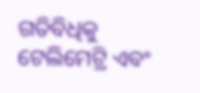ଗତିବିଧିକୁ ଟେଲିମେଟ୍ରି ଏବଂ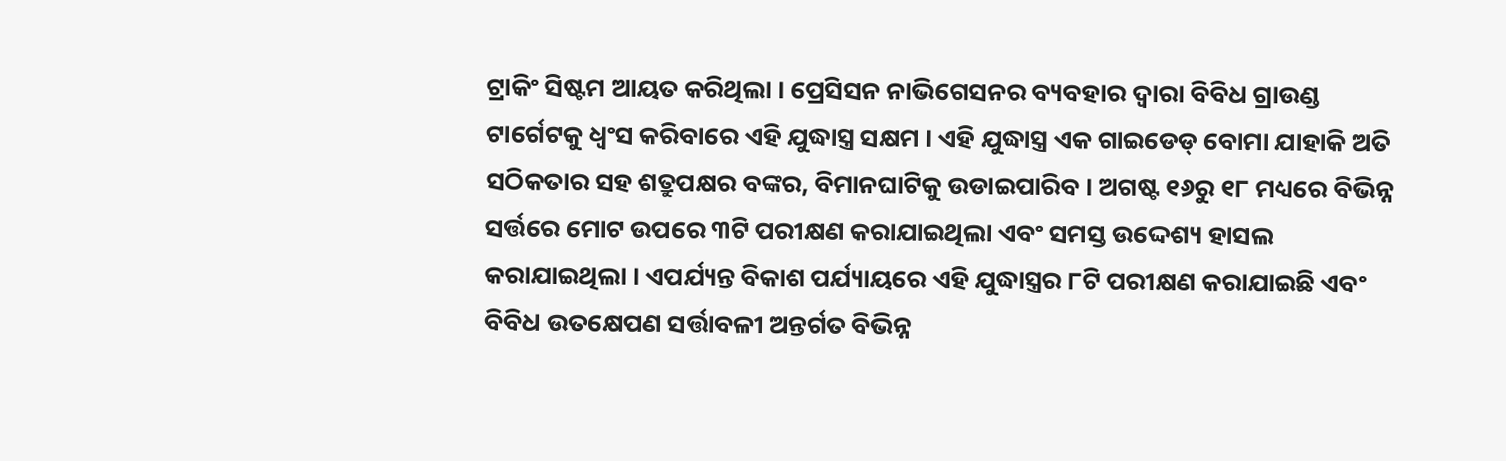ଟ୍ରାକିଂ ସିଷ୍ଟମ ଆୟତ କରିଥିଲା । ପ୍ରେସିସନ ନାଭିଗେସନର ବ୍ୟବହାର ଦ୍ୱାରା ବିବିଧ ଗ୍ରାଉଣ୍ଡ ଟାର୍ଗେଟକୁ ଧ୍ୱଂସ କରିବାରେ ଏହି ଯୁଦ୍ଧାସ୍ତ୍ର ସକ୍ଷମ । ଏହି ଯୁଦ୍ଧାସ୍ତ୍ର ଏକ ଗାଇଡେଡ୍ ବୋମା ଯାହାକି ଅତି ସଠିକତାର ସହ ଶତ୍ରୁପକ୍ଷର ବଙ୍କର, ବିମାନଘାଟିକୁ ଉଡାଇପାରିବ । ଅଗଷ୍ଟ ୧୬ରୁ ୧୮ ମଧ୍ୟରେ ବିଭିନ୍ନ ସର୍ତ୍ତରେ ମୋଟ ଉପରେ ୩ଟି ପରୀକ୍ଷଣ କରାଯାଇଥିଲା ଏବଂ ସମସ୍ତ ଉଦ୍ଦେଶ୍ୟ ହାସଲ କରାଯାଇଥିଲା । ଏପର୍ଯ୍ୟନ୍ତ ବିକାଶ ପର୍ଯ୍ୟାୟରେ ଏହି ଯୁଦ୍ଧାସ୍ତ୍ରର ୮ଟି ପରୀକ୍ଷଣ କରାଯାଇଛି ଏବଂ ବିବିଧ ଉତକ୍ଷେପଣ ସର୍ତ୍ତାବଳୀ ଅନ୍ତର୍ଗତ ବିଭିନ୍ନ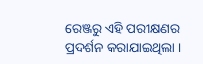ରେଞ୍ଜରୁ ଏହି ପରୀକ୍ଷଣର ପ୍ରଦର୍ଶନ କରାଯାଇଥିଲା ।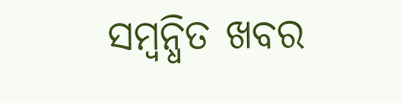ସମ୍ବନ୍ଧିତ ଖବର